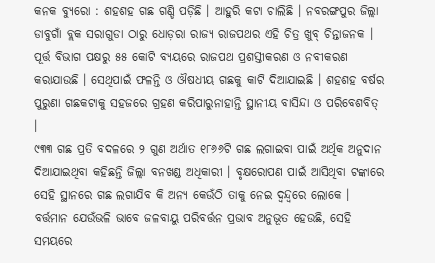କନକ ବ୍ୟୁରୋ : ଶହଶହ ଗଛ ଗଣ୍ଡି ପଡ଼ିଛି । ଆହୁରି କଟା ଚାଲିଛି । ନବରଙ୍ଗପୁର ଜିଲ୍ଲା ଡାବୁଗାଁ ବ୍ଲକ ସରାଗୁଡା ଠାରୁ ଧୋଡ଼ରା ରାଜ୍ୟ ରାଜପଥର ଏହି ଚିତ୍ର ଖୁବ୍ ଚିନ୍ତାଜନକ । ପୂର୍ତ୍ତ ବିଭାଗ ପକ୍ଷରୁ ୫୫ କୋଟି ବ୍ୟୟରେ ରାଜପଥ ପ୍ରଶସ୍ତୀକରଣ ଓ ନବୀକରଣ କରାଯାଉଛି । ସେଥିପାଇଁ ଫଳନ୍ତି ଓ ଔଷଧୀୟ ଗଛକୁ କାଟି ଦିଆଯାଇଛି । ଶହଶହ ବର୍ଷର ପୁରୁଣା ଗଛକଟାକୁ ସହଜରେ ଗ୍ରହଣ କରିପାରୁନାହାନ୍ତି ସ୍ଥାନୀୟ ବାସିନ୍ଦା ଓ ପରିବେଶବିତ୍ ।
୯୩୩ ଗଛ ପ୍ରତି ବଦଳରେ ୨ ଗୁଣ ଅର୍ଥାତ ୧୮୬୬ଟି ଗଛ ଲଗାଇବା ପାଇଁ ଅର୍ଥିକ ଅନୁଦାନ ଦିଆଯାଇଥିବା କହିଛନ୍ତି ଜିଲ୍ଲା ବନଖଣ୍ଡ ଅଧିକାରୀ । ବୃକ୍ଷରୋପଣ ପାଇଁ ଆସିଥିବା ଟଙ୍କାରେ ସେହି ସ୍ଥାନରେ ଗଛ ଲଗାଯିବ କି ଅନ୍ୟ କେଉଁଠି ତାକୁ ନେଇ ଦ୍ୱନ୍ଦ୍ୱରେ ଲୋକେ ।
ବର୍ତ୍ତମାନ ଯେଉଁଭଳି ଭାବେ ଜଳବାୟୁ ପରିବର୍ତ୍ତନ ପ୍ରଭାବ ଅନୁଭୂତ ହେଉଛି, ସେହି ସମୟରେ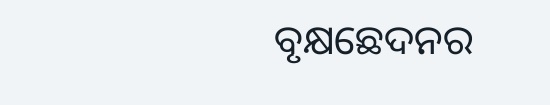ବୃକ୍ଷଛେଦନର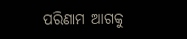ପରିଣାମ ଆଗକୁ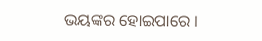ଭୟଙ୍କର ହୋଇପାରେ ।